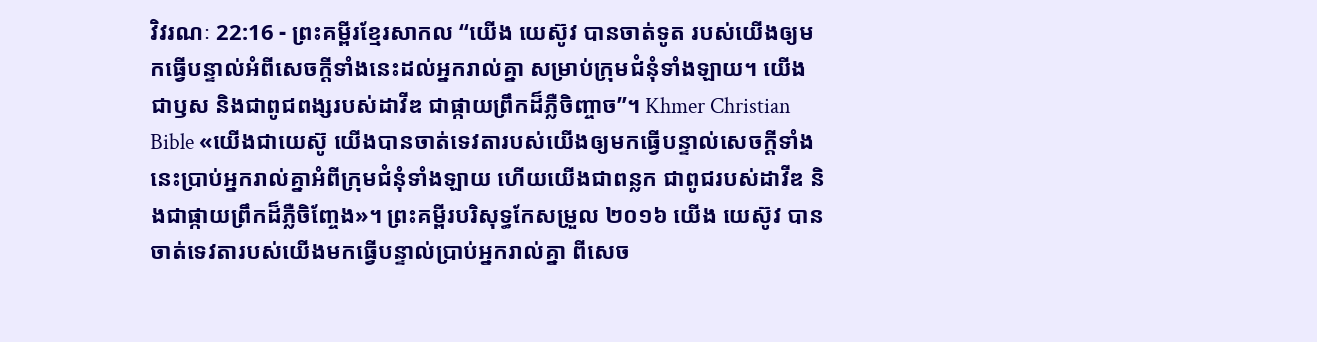វិវរណៈ 22:16 - ព្រះគម្ពីរខ្មែរសាកល “យើង យេស៊ូវ បានចាត់ទូត របស់យើងឲ្យមកធ្វើបន្ទាល់អំពីសេចក្ដីទាំងនេះដល់អ្នករាល់គ្នា សម្រាប់ក្រុមជំនុំទាំងឡាយ។ យើងជាឫស និងជាពូជពង្សរបស់ដាវីឌ ជាផ្កាយព្រឹកដ៏ភ្លឺចិញ្ចាច”។ Khmer Christian Bible «យើងជាយេស៊ូ យើងបានចាត់ទេវតារបស់យើងឲ្យមកធ្វើបន្ទាល់សេចក្ដីទាំងនេះបា្រប់អ្នករាល់គ្នាអំពីក្រុមជំនុំទាំងឡាយ ហើយយើងជាពន្លក ជាពូជរបស់ដាវីឌ និងជាផ្កាយពឹ្រកដ៏ភ្លឺចិញ្ចែង»។ ព្រះគម្ពីរបរិសុទ្ធកែសម្រួល ២០១៦ យើង យេស៊ូវ បានចាត់ទេវតារបស់យើងមកធ្វើបន្ទាល់ប្រាប់អ្នករាល់គ្នា ពីសេច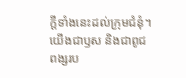ក្ដីទាំងនេះដល់ក្រុមជំនុំ។ យើងជាឫស និងជាពូជពង្សរប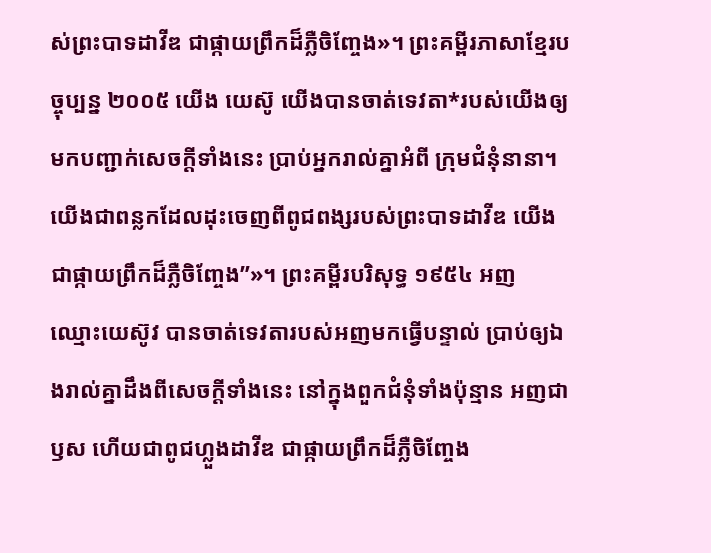ស់ព្រះបាទដាវីឌ ជាផ្កាយព្រឹកដ៏ភ្លឺចិញ្ចែង»។ ព្រះគម្ពីរភាសាខ្មែរបច្ចុប្បន្ន ២០០៥ យើង យេស៊ូ យើងបានចាត់ទេវតា*របស់យើងឲ្យមកបញ្ជាក់សេចក្ដីទាំងនេះ ប្រាប់អ្នករាល់គ្នាអំពី ក្រុមជំនុំនានា។ យើងជាពន្លកដែលដុះចេញពីពូជពង្សរបស់ព្រះបាទដាវីឌ យើងជាផ្កាយព្រឹកដ៏ភ្លឺចិញ្ចែង”»។ ព្រះគម្ពីរបរិសុទ្ធ ១៩៥៤ អញ ឈ្មោះយេស៊ូវ បានចាត់ទេវតារបស់អញមកធ្វើបន្ទាល់ ប្រាប់ឲ្យឯងរាល់គ្នាដឹងពីសេចក្ដីទាំងនេះ នៅក្នុងពួកជំនុំទាំងប៉ុន្មាន អញជាឫស ហើយជាពូជហ្លួងដាវីឌ ជាផ្កាយព្រឹកដ៏ភ្លឺចិញ្ចែង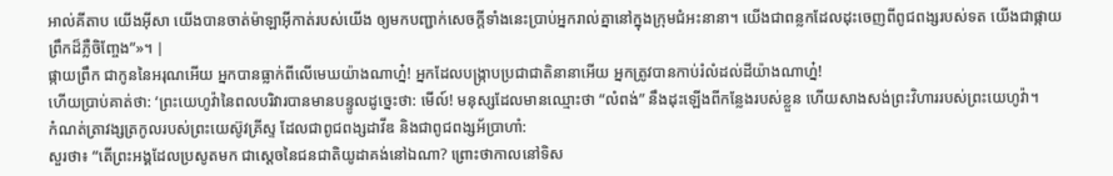អាល់គីតាប យើងអ៊ីសា យើងបានចាត់ម៉ាឡាអ៊ីកាត់របស់យើង ឲ្យមកបញ្ជាក់សេចក្ដីទាំងនេះប្រាប់អ្នករាល់គ្នានៅក្នុងក្រុមជំអះនានា។ យើងជាពន្លកដែលដុះចេញពីពូជពង្សរបស់ទត យើងជាផ្កាយព្រឹកដ៏ភ្លឺចិញ្ចែង”»។ |
ផ្កាយព្រឹក ជាកូននៃអរុណអើយ អ្នកបានធ្លាក់ពីលើមេឃយ៉ាងណាហ្ន៎! អ្នកដែលបង្ក្រាបប្រជាជាតិនានាអើយ អ្នកត្រូវបានកាប់រំលំដល់ដីយ៉ាងណាហ្ន៎!
ហើយប្រាប់គាត់ថា: ‘ព្រះយេហូវ៉ានៃពលបរិវារបានមានបន្ទូលដូច្នេះថា: មើល៍! មនុស្សដែលមានឈ្មោះថា “លំពង់” នឹងដុះឡើងពីកន្លែងរបស់ខ្លួន ហើយសាងសង់ព្រះវិហាររបស់ព្រះយេហូវ៉ា។
កំណត់ត្រាវង្សត្រកូលរបស់ព្រះយេស៊ូវគ្រីស្ទ ដែលជាពូជពង្សដាវីឌ និងជាពូជពង្សអ័ប្រាហាំ:
សួរថា៖ “តើព្រះអង្គដែលប្រសូតមក ជាស្ដេចនៃជនជាតិយូដាគង់នៅឯណា? ព្រោះថាកាលនៅទិស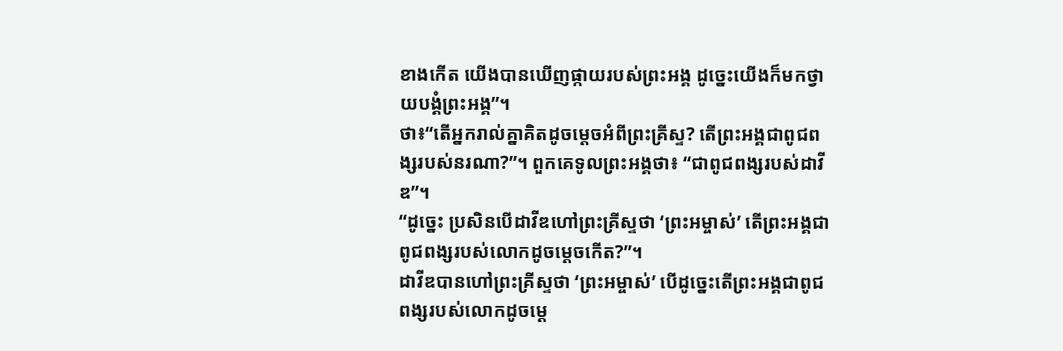ខាងកើត យើងបានឃើញផ្កាយរបស់ព្រះអង្គ ដូច្នេះយើងក៏មកថ្វាយបង្គំព្រះអង្គ”។
ថា៖“តើអ្នករាល់គ្នាគិតដូចម្ដេចអំពីព្រះគ្រីស្ទ? តើព្រះអង្គជាពូជពង្សរបស់នរណា?”។ ពួកគេទូលព្រះអង្គថា៖ “ជាពូជពង្សរបស់ដាវីឌ”។
“ដូច្នេះ ប្រសិនបើដាវីឌហៅព្រះគ្រីស្ទថា ‘ព្រះអម្ចាស់’ តើព្រះអង្គជាពូជពង្សរបស់លោកដូចម្ដេចកើត?”។
ដាវីឌបានហៅព្រះគ្រីស្ទថា ‘ព្រះអម្ចាស់’ បើដូច្នេះតើព្រះអង្គជាពូជពង្សរបស់លោកដូចម្ដេ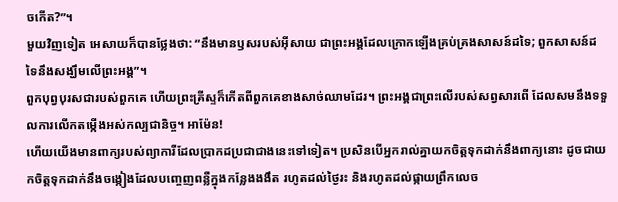ចកើត?”។
មួយវិញទៀត អេសាយក៏បានថ្លែងថា: “នឹងមានឫសរបស់អ៊ីសាយ ជាព្រះអង្គដែលក្រោកឡើងគ្រប់គ្រងសាសន៍ដទៃ; ពួកសាសន៍ដទៃនឹងសង្ឃឹមលើព្រះអង្គ”។
ពួកបុព្វបុរសជារបស់ពួកគេ ហើយព្រះគ្រីស្ទក៏កើតពីពួកគេខាងសាច់ឈាមដែរ។ ព្រះអង្គជាព្រះលើរបស់សព្វសារពើ ដែលសមនឹងទទួលការលើកតម្កើងអស់កល្បជានិច្ច។ អាម៉ែន!
ហើយយើងមានពាក្យរបស់ព្យាការីដែលប្រាកដប្រជាជាងនេះទៅទៀត។ ប្រសិនបើអ្នករាល់គ្នាយកចិត្តទុកដាក់នឹងពាក្យនោះ ដូចជាយកចិត្តទុកដាក់នឹងចង្កៀងដែលបញ្ចេញពន្លឺក្នុងកន្លែងងងឹត រហូតដល់ថ្ងៃរះ និងរហូតដល់ផ្កាយព្រឹកលេច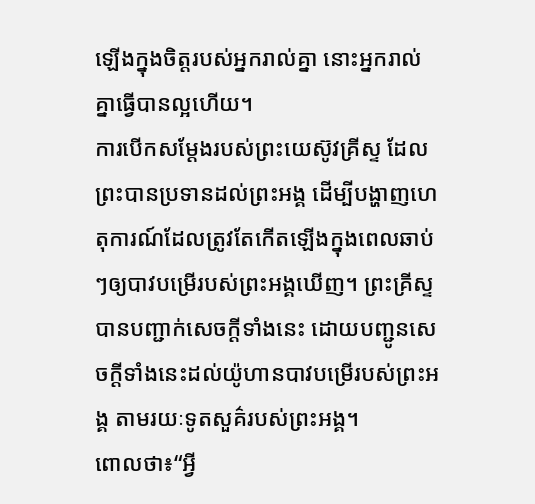ឡើងក្នុងចិត្តរបស់អ្នករាល់គ្នា នោះអ្នករាល់គ្នាធ្វើបានល្អហើយ។
ការបើកសម្ដែងរបស់ព្រះយេស៊ូវគ្រីស្ទ ដែលព្រះបានប្រទានដល់ព្រះអង្គ ដើម្បីបង្ហាញហេតុការណ៍ដែលត្រូវតែកើតឡើងក្នុងពេលឆាប់ៗឲ្យបាវបម្រើរបស់ព្រះអង្គឃើញ។ ព្រះគ្រីស្ទបានបញ្ជាក់សេចក្ដីទាំងនេះ ដោយបញ្ជូនសេចក្ដីទាំងនេះដល់យ៉ូហានបាវបម្រើរបស់ព្រះអង្គ តាមរយៈទូតសួគ៌របស់ព្រះអង្គ។
ពោលថា៖“អ្វី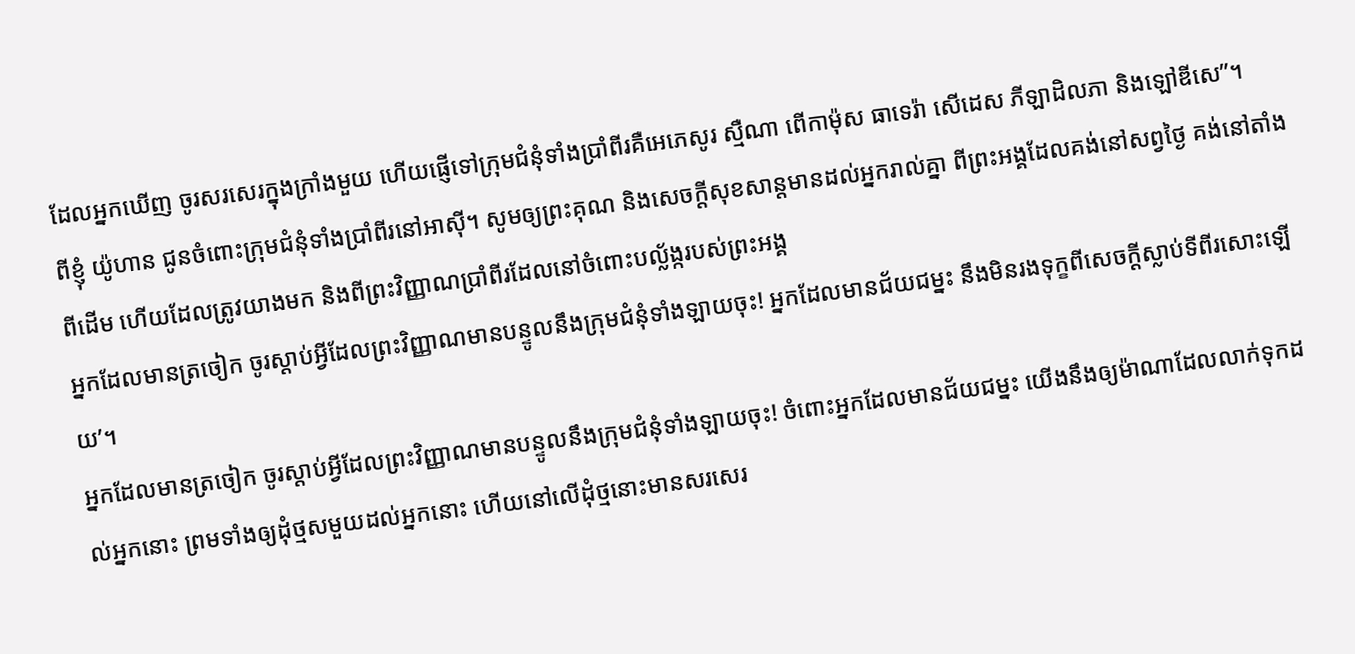ដែលអ្នកឃើញ ចូរសរសេរក្នុងក្រាំងមួយ ហើយផ្ញើទៅក្រុមជំនុំទាំងប្រាំពីរគឺអេភេសូរ ស្មឺណា ពើកាម៉ុស ធាទេរ៉ា សើដេស ភីឡាដិលភា និងឡៅឌីសេ”។
ពីខ្ញុំ យ៉ូហាន ជូនចំពោះក្រុមជំនុំទាំងប្រាំពីរនៅអាស៊ី។ សូមឲ្យព្រះគុណ និងសេចក្ដីសុខសាន្តមានដល់អ្នករាល់គ្នា ពីព្រះអង្គដែលគង់នៅសព្វថ្ងៃ គង់នៅតាំងពីដើម ហើយដែលត្រូវយាងមក និងពីព្រះវិញ្ញាណប្រាំពីរដែលនៅចំពោះបល្ល័ង្ករបស់ព្រះអង្គ
អ្នកដែលមានត្រចៀក ចូរស្ដាប់អ្វីដែលព្រះវិញ្ញាណមានបន្ទូលនឹងក្រុមជំនុំទាំងឡាយចុះ! អ្នកដែលមានជ័យជម្នះ នឹងមិនរងទុក្ខពីសេចក្ដីស្លាប់ទីពីរសោះឡើយ’។
អ្នកដែលមានត្រចៀក ចូរស្ដាប់អ្វីដែលព្រះវិញ្ញាណមានបន្ទូលនឹងក្រុមជំនុំទាំងឡាយចុះ! ចំពោះអ្នកដែលមានជ័យជម្នះ យើងនឹងឲ្យម៉ាណាដែលលាក់ទុកដល់អ្នកនោះ ព្រមទាំងឲ្យដុំថ្មសមួយដល់អ្នកនោះ ហើយនៅលើដុំថ្មនោះមានសរសេរ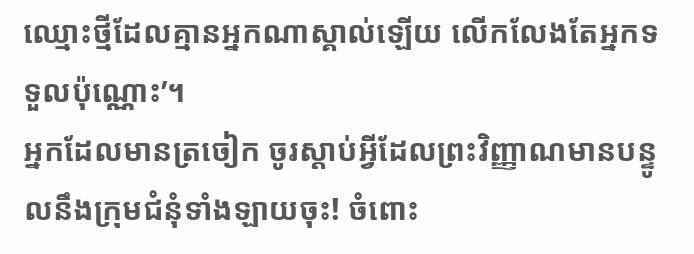ឈ្មោះថ្មីដែលគ្មានអ្នកណាស្គាល់ឡើយ លើកលែងតែអ្នកទទួលប៉ុណ្ណោះ’។
អ្នកដែលមានត្រចៀក ចូរស្ដាប់អ្វីដែលព្រះវិញ្ញាណមានបន្ទូលនឹងក្រុមជំនុំទាំងឡាយចុះ! ចំពោះ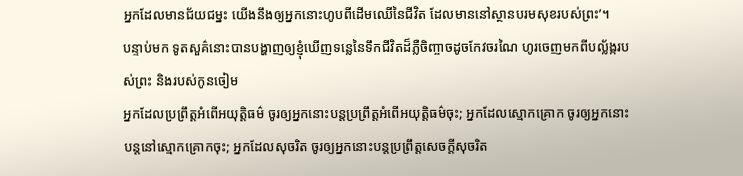អ្នកដែលមានជ័យជម្នះ យើងនឹងឲ្យអ្នកនោះហូបពីដើមឈើនៃជីវិត ដែលមាននៅស្ថានបរមសុខរបស់ព្រះ’។
បន្ទាប់មក ទូតសួគ៌នោះបានបង្ហាញឲ្យខ្ញុំឃើញទន្លេនៃទឹកជីវិតដ៏ភ្លឺចិញ្ចាចដូចកែវចរណៃ ហូរចេញមកពីបល្ល័ង្ករបស់ព្រះ និងរបស់កូនចៀម
អ្នកដែលប្រព្រឹត្តអំពើអយុត្តិធម៌ ចូរឲ្យអ្នកនោះបន្តប្រព្រឹត្តអំពើអយុត្តិធម៌ចុះ; អ្នកដែលស្មោកគ្រោក ចូរឲ្យអ្នកនោះបន្តនៅស្មោកគ្រោកចុះ; អ្នកដែលសុចរិត ចូរឲ្យអ្នកនោះបន្តប្រព្រឹត្តសេចក្ដីសុចរិត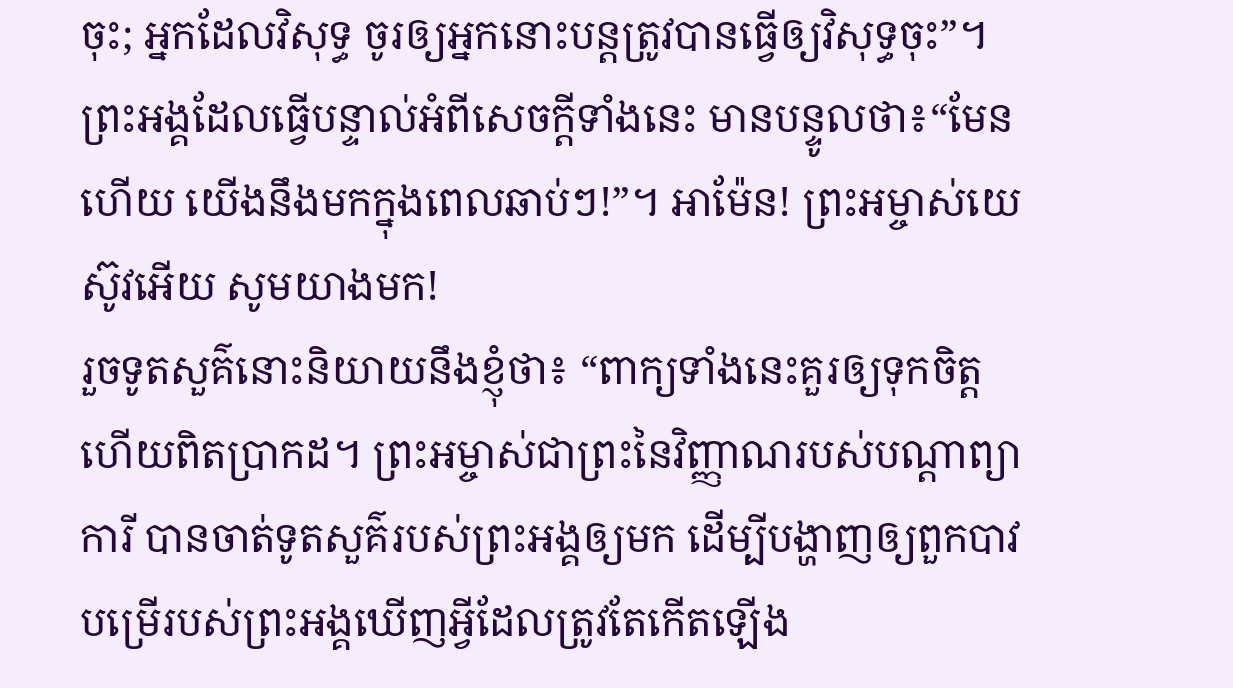ចុះ; អ្នកដែលវិសុទ្ធ ចូរឲ្យអ្នកនោះបន្តត្រូវបានធ្វើឲ្យវិសុទ្ធចុះ”។
ព្រះអង្គដែលធ្វើបន្ទាល់អំពីសេចក្ដីទាំងនេះ មានបន្ទូលថា៖“មែនហើយ យើងនឹងមកក្នុងពេលឆាប់ៗ!”។ អាម៉ែន! ព្រះអម្ចាស់យេស៊ូវអើយ សូមយាងមក!
រួចទូតសួគ៌នោះនិយាយនឹងខ្ញុំថា៖ “ពាក្យទាំងនេះគួរឲ្យទុកចិត្ត ហើយពិតប្រាកដ។ ព្រះអម្ចាស់ជាព្រះនៃវិញ្ញាណរបស់បណ្ដាព្យាការី បានចាត់ទូតសួគ៌របស់ព្រះអង្គឲ្យមក ដើម្បីបង្ហាញឲ្យពួកបាវបម្រើរបស់ព្រះអង្គឃើញអ្វីដែលត្រូវតែកើតឡើង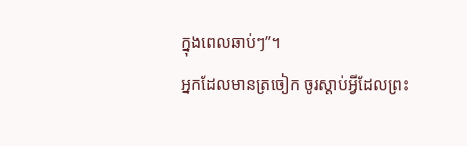ក្នុងពេលឆាប់ៗ”។
អ្នកដែលមានត្រចៀក ចូរស្ដាប់អ្វីដែលព្រះ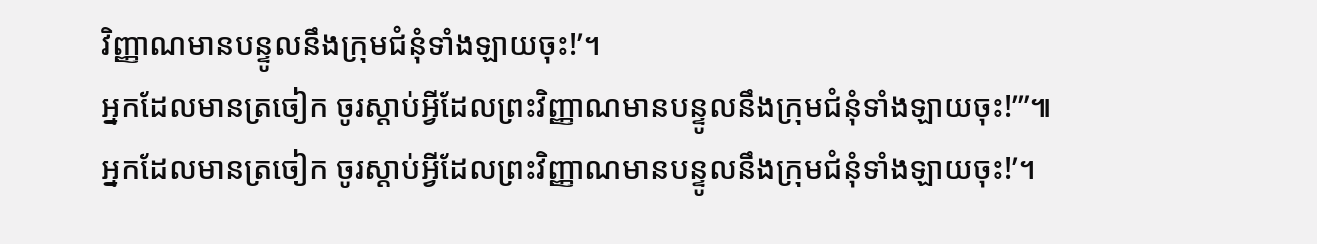វិញ្ញាណមានបន្ទូលនឹងក្រុមជំនុំទាំងឡាយចុះ!’។
អ្នកដែលមានត្រចៀក ចូរស្ដាប់អ្វីដែលព្រះវិញ្ញាណមានបន្ទូលនឹងក្រុមជំនុំទាំងឡាយចុះ!’”៕
អ្នកដែលមានត្រចៀក ចូរស្ដាប់អ្វីដែលព្រះវិញ្ញាណមានបន្ទូលនឹងក្រុមជំនុំទាំងឡាយចុះ!’។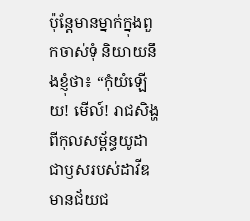ប៉ុន្តែមានម្នាក់ក្នុងពួកចាស់ទុំ និយាយនឹងខ្ញុំថា៖ “កុំយំឡើយ! មើល៍! រាជសិង្ហពីកុលសម្ព័ន្ធយូដា ជាឫសរបស់ដាវីឌ មានជ័យជ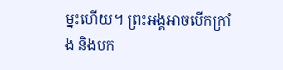ម្នះហើយ។ ព្រះអង្គអាចបើកក្រាំង និងបក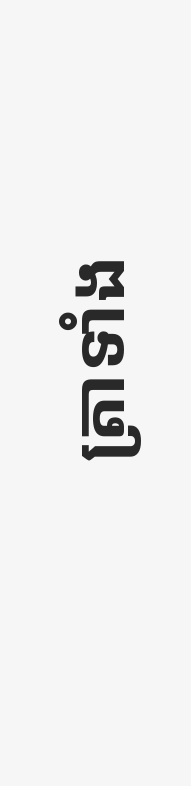ត្រាទាំង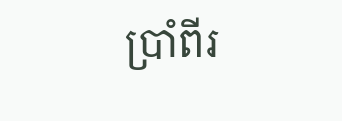ប្រាំពីរ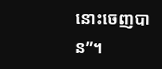នោះចេញបាន”។